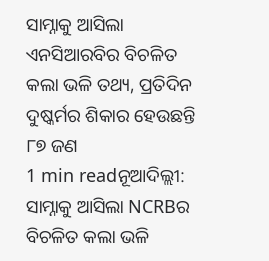ସାମ୍ନାକୁ ଆସିଲା ଏନସିଆରବିର ବିଚଳିତ କଲା ଭଳି ତଥ୍ୟ, ପ୍ରତିଦିନ ଦୁଷ୍କର୍ମର ଶିକାର ହେଉଛନ୍ତି ୮୭ ଜଣ
1 min readନୂଆଦିଲ୍ଲୀ: ସାମ୍ନାକୁ ଆସିଲା NCRBର ବିଚଳିତ କଲା ଭଳି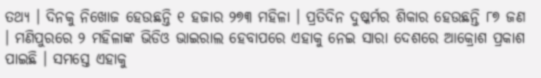ତଥ୍ୟ । ଦିନକୁ ନିଖୋଜ ହେଉଛନ୍ତି ୧ ହଜାର ୨୭୩ ମହିଳା । ପ୍ରତିଦିନ ଦୁଷ୍କର୍ମର ଶିକାର ହେଉଛନ୍ତି ୮୭ ଜଣ । ମଣିପୁରରେ ୨ ମହିଳାଙ୍କ ଭିଡିଓ ଭାଇରାଲ ହେବାପରେ ଏହାକୁ ନେଇ ସାରା ଦେଶରେ ଆକ୍ରୋଶ ପ୍ରକାଶ ପାଇଛି । ସମସ୍ତେ ଏହାକୁ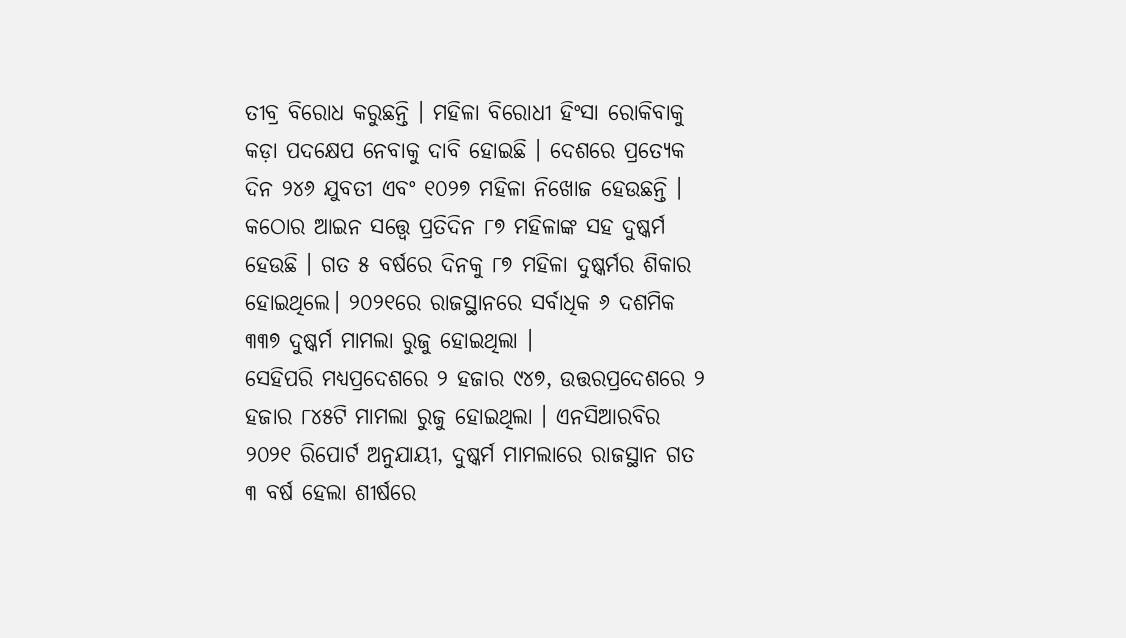ତୀବ୍ର ବିରୋଧ କରୁଛନ୍ତି । ମହିଳା ବିରୋଧୀ ହିଂସା ରୋକିବାକୁ କଡ଼ା ପଦକ୍ଷେପ ନେବାକୁ ଦାବି ହୋଇଛି । ଦେଶରେ ପ୍ରତ୍ୟେକ ଦିନ ୨୪୬ ଯୁବତୀ ଏବଂ ୧୦୨୭ ମହିଳା ନିଖୋଜ ହେଉଛନ୍ତି । କଠୋର ଆଇନ ସତ୍ତ୍ବେ ପ୍ରତିଦିନ ୮୭ ମହିଳାଙ୍କ ସହ ଦୁଷ୍କର୍ମ ହେଉଛି । ଗତ ୫ ବର୍ଷରେ ଦିନକୁ ୮୭ ମହିଳା ଦୁଷ୍କର୍ମର ଶିକାର ହୋଇଥିଲେ। ୨୦୨୧ରେ ରାଜସ୍ଥାନରେ ସର୍ବାଧିକ ୬ ଦଶମିକ ୩୩୭ ଦୁଷ୍କର୍ମ ମାମଲା ରୁଜୁ ହୋଇଥିଲା ।
ସେହିପରି ମଧ୍ୟପ୍ରଦେଶରେ ୨ ହଜାର ୯୪୭, ଉତ୍ତରପ୍ରଦେଶରେ ୨ ହଜାର ୮୪୫ଟି ମାମଲା ରୁଜୁ ହୋଇଥିଲା । ଏନସିଆରବିର ୨୦୨୧ ରିପୋର୍ଟ ଅନୁଯାୟୀ, ଦୁଷ୍କର୍ମ ମାମଲାରେ ରାଜସ୍ଥାନ ଗତ ୩ ବର୍ଷ ହେଲା ଶୀର୍ଷରେ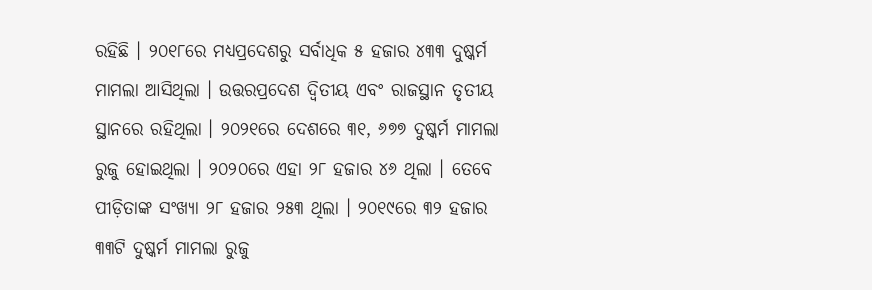ରହିଛି । ୨୦୧୮ରେ ମଧ୍ୟପ୍ରଦେଶରୁ ସର୍ବାଧିକ ୫ ହଜାର ୪୩୩ ଦୁଷ୍କର୍ମ ମାମଲା ଆସିଥିଲା । ଉତ୍ତରପ୍ରଦେଶ ଦ୍ଵିତୀୟ ଏବଂ ରାଜସ୍ଥାନ ତୃତୀୟ ସ୍ଥାନରେ ରହିଥିଲା । ୨୦୨୧ରେ ଦେଶରେ ୩୧, ୬୭୭ ଦୁଷ୍କର୍ମ ମାମଲା ରୁଜୁ ହୋଇଥିଲା । ୨୦୨୦ରେ ଏହା ୨୮ ହଜାର ୪୬ ଥିଲା । ତେବେ ପୀଡ଼ିତାଙ୍କ ସଂଖ୍ୟା ୨୮ ହଜାର ୨୫୩ ଥିଲା । ୨୦୧୯ରେ ୩୨ ହଜାର ୩୩ଟି ଦୁଷ୍କର୍ମ ମାମଲା ରୁଜୁ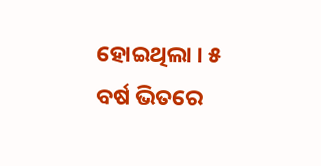ହୋଇଥିଲା । ୫ ବର୍ଷ ଭିତରେ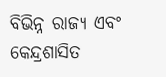ବିଭିନ୍ନ ରାଜ୍ୟ ଏବଂ କେନ୍ଦ୍ରଶାସିତ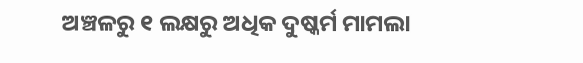ଅଞ୍ଚଳରୁ ୧ ଲକ୍ଷରୁ ଅଧିକ ଦୁଷ୍କର୍ମ ମାମଲା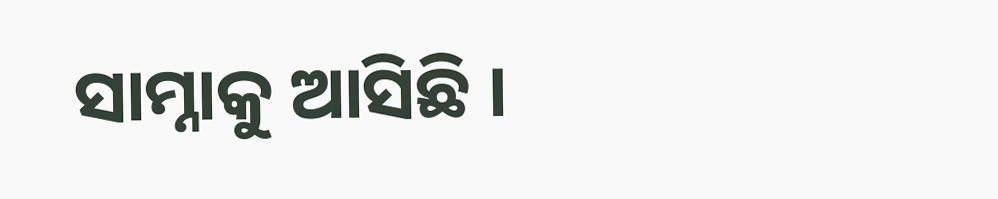ସାମ୍ନାକୁ ଆସିଛି ।